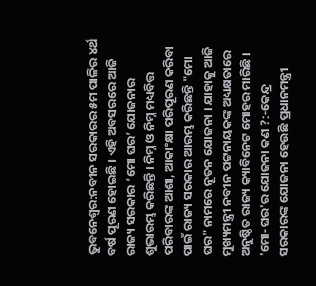ଭୁବନେଶ୍ବର:ନବୀନ ସରକାରର ୫ମ ପାଳିର ୪ର୍ଥ ବର୍ଷ ପୂରଣ ହୋଇଛି । ଏହି ଅବସରରେ ଆଜି ରାଜ୍ୟ ସରକାର ‘ମୋ ଘର’ ଯୋଜନାର ଶୁଭାରମ୍ଭ କରିଛନ୍ତି । ନିମ୍ନ ଓ ନିମ୍ନ ମଧ୍ୟବିତ୍ତ ପରିବାରଙ୍କ ଆଶା, ଆକାଂକ୍ଷା ପରିପୂରଣ କରିବା ପାଇଁ ରାଜ୍ୟ ସରକାର ଆରମ୍ଭ କରିଛନ୍ତି "ମୋ ଘର" ନାମରେ ନୂତନ ଯୋଜନା । ଯାହାକୁ ଆଜି ମୁଖ୍ୟମନ୍ତ୍ରୀ ନବୀନ ପଟ୍ଟନାୟକଙ୍କ ଅଧ୍ୟକ୍ଷତାରେ ଅନୁଷ୍ଠିତ ରାଜ୍ୟ କ୍ୟାବିନେଟ ମୋହର ମାରିଛି ।
'ମୋ-ଘର'ର ଯୋଜନା କଣ ?:-କେନ୍ଦ୍ର ସରକାରଙ୍କ ଯୋଜନା ହେଉଛି ପ୍ରଧାନମନ୍ତ୍ରୀ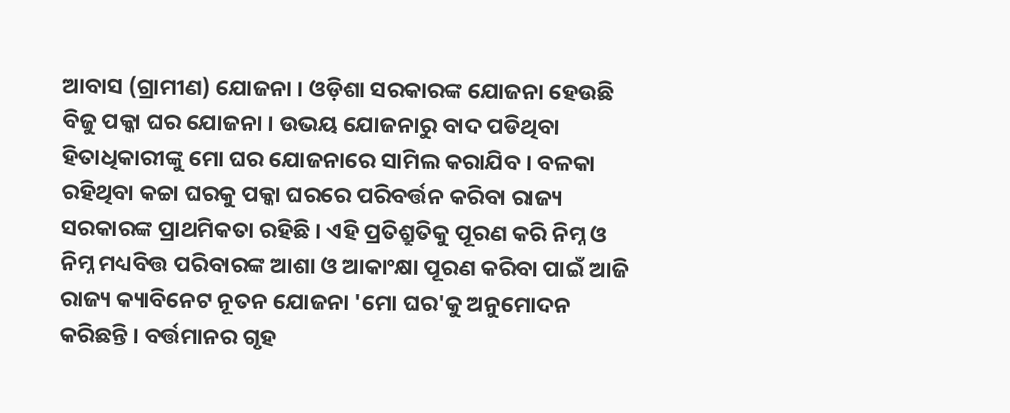ଆବାସ (ଗ୍ରାମୀଣ) ଯୋଜନା । ଓଡ଼ିଶା ସରକାରଙ୍କ ଯୋଜନା ହେଉଛି ବିଜୁ ପକ୍କା ଘର ଯୋଜନା । ଉଭୟ ଯୋଜନାରୁ ବାଦ ପଡିଥିବା ହିତାଧିକାରୀଙ୍କୁ ମୋ ଘର ଯୋଜନାରେ ସାମିଲ କରାଯିବ । ବଳକା ରହିଥିବା କଚ୍ଚା ଘରକୁ ପକ୍କା ଘରରେ ପରିବର୍ତ୍ତନ କରିବା ରାଜ୍ୟ ସରକାରଙ୍କ ପ୍ରାଥମିକତା ରହିଛି । ଏହି ପ୍ରତିଶ୍ରୁତିକୁ ପୂରଣ କରି ନିମ୍ନ ଓ ନିମ୍ନ ମଧ୍ୟବିତ୍ତ ପରିବାରଙ୍କ ଆଶା ଓ ଆକାଂକ୍ଷା ପୂରଣ କରିବା ପାଇଁ ଆଜି ରାଜ୍ୟ କ୍ୟାବିନେଟ ନୂତନ ଯୋଜନା 'ମୋ ଘର'କୁ ଅନୁମୋଦନ କରିଛନ୍ତି । ବର୍ତ୍ତମାନର ଗୃହ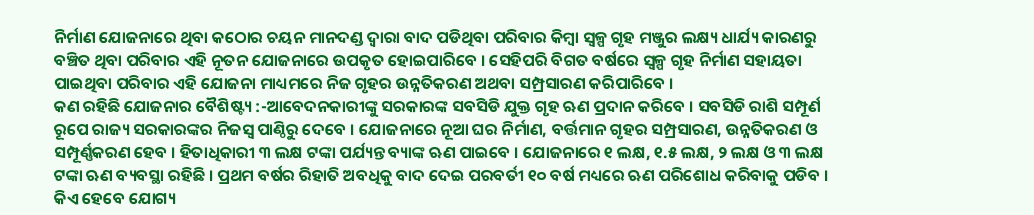ନିର୍ମାଣ ଯୋଜନାରେ ଥିବା କଠୋର ଚୟନ ମାନଦଣ୍ଡ ଦ୍ବାରା ବାଦ ପଡିଥିବା ପରିବାର କିମ୍ବା ସ୍ବଳ୍ପ ଗୃହ ମଞ୍ଜୁର ଲକ୍ଷ୍ୟ ଧାର୍ଯ୍ୟ କାରଣରୁ ବଞ୍ଚିତ ଥିବା ପରିବାର ଏହି ନୂତନ ଯୋଜନାରେ ଉପକୃତ ହୋଇପାରିବେ । ସେହିପରି ବିଗତ ବର୍ଷରେ ସ୍ବଳ୍ପ ଗୃହ ନିର୍ମାଣ ସହାୟତା ପାଇଥିବା ପରିବାର ଏହି ଯୋଜନା ମାଧ୍ୟମରେ ନିଜ ଗୃହର ଉନ୍ନତିକରଣ ଅଥବା ସମ୍ପ୍ରସାରଣ କରିପାରିବେ ।
କଣ ରହିଛି ଯୋଜନାର ବୈଶିଷ୍ଟ୍ୟ :-ଆବେଦନକାରୀଙ୍କୁ ସରକାରଙ୍କ ସବସିଡି ଯୁକ୍ତ ଗୃହ ଋଣ ପ୍ରଦାନ କରିବେ । ସବସିଡି ରାଶି ସମ୍ପୂର୍ଣ ରୂପେ ରାଜ୍ୟ ସରକାରଙ୍କର ନିଜସ୍ବ ପାଣ୍ଠିରୁ ଦେବେ । ଯୋଜନାରେ ନୂଆ ଘର ନିର୍ମାଣ, ବର୍ତ୍ତମାନ ଗୃହର ସମ୍ପ୍ରସାରଣ, ଉନ୍ନତିକରଣ ଓ ସମ୍ପୂର୍ଣ୍ଣକରଣ ହେବ । ହିତାଧିକାରୀ ୩ ଲକ୍ଷ ଟଙ୍କା ପର୍ଯ୍ୟନ୍ତ ବ୍ୟାଙ୍କ ଋଣ ପାଇବେ । ଯୋଜନାରେ ୧ ଲକ୍ଷ, ୧.୫ ଲକ୍ଷ, ୨ ଲକ୍ଷ ଓ ୩ ଲକ୍ଷ ଟଙ୍କା ଋଣ ବ୍ୟବସ୍ଥା ରହିଛି । ପ୍ରଥମ ବର୍ଷର ରିହାତି ଅବଧିକୁ ବାଦ ଦେଇ ପରବର୍ତୀ ୧୦ ବର୍ଷ ମଧ୍ୟରେ ଋଣ ପରିଶୋଧ କରିବାକୁ ପଡିବ ।
କିଏ ହେବେ ଯୋଗ୍ୟ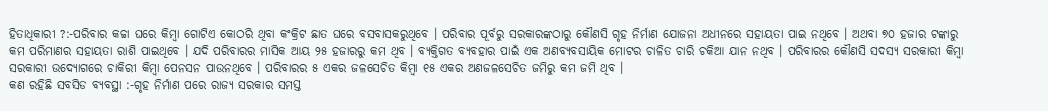ହିତାଧିକାରୀ ?:-ପରିବାର କଚ୍ଚା ଘରେ କିମ୍ବା ଗୋଟିଏ କୋଠରି ଥିବା କଂକ୍ରିଟ ଛାତ ଘରେ ବସବାସକରୁଥିବେ । ପରିବାର ପୂର୍ବରୁ ସରକାରଙ୍କଠାରୁ କୌଣସି ଗୃହ ନିର୍ମାଣ ଯୋଜନା ଅଧୀନରେ ସହାୟତା ପାଇ ନଥିବେ । ଅଥବା ୭୦ ହଜାର ଟଙ୍କାରୁ କମ ପରିମାଣର ସହାୟତା ରାଶି ପାଇଥିବେ । ଯଦି ପରିବାରର ମାସିକ ଆୟ ୨୫ ହଜାରରୁ କମ ଥିବ । ବ୍ୟକ୍ତିଗତ ବ୍ୟବହାର ପାଇଁ ଏକ ଅଣବ୍ୟବସାୟିକ ମୋଟର ଚାଳିତ ଚାରି ଚକିଆ ଯାନ ନଥିବ । ପରିବାରର କୌଣସି ସଦସ୍ୟ ସରକାରୀ କିମ୍ବା ସରକାରୀ ଉଦ୍ୟୋଗରେ ଚାକିରୀ କିମ୍ବା ପେନସନ ପାଉନଥିବେ । ପରିବାରର ୫ ଏକର ଜଳସେଚିତ କିମ୍ବା ୧୫ ଏକର ଅଣଜଳସେଚିତ ଜମିରୁ କମ ଜମି ଥିବ ।
କଣ ରହିଛି ସବସିଡ ବ୍ୟବସ୍ଥା :-ଗୃହ ନିର୍ମାଣ ପରେ ରାଜ୍ୟ ସରକାର ସମସ୍ତ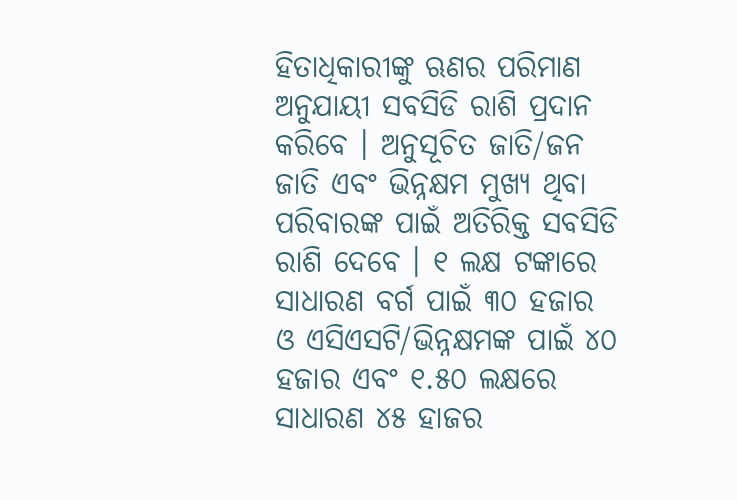ହିତାଧିକାରୀଙ୍କୁ ଋଣର ପରିମାଣ ଅନୁଯାୟୀ ସବସିଡି ରାଶି ପ୍ରଦାନ କରିବେ । ଅନୁସୂଚିତ ଜାତି/ଜନ ଜାତି ଏବଂ ଭିନ୍ନକ୍ଷମ ମୁଖ୍ୟ ଥିବା ପରିବାରଙ୍କ ପାଇଁ ଅତିରିକ୍ତ ସବସିଡି ରାଶି ଦେବେ । ୧ ଲକ୍ଷ ଟଙ୍କାରେ ସାଧାରଣ ବର୍ଗ ପାଇଁ ୩୦ ହଜାର ଓ ଏସିଏସଟି/ଭିନ୍ନକ୍ଷମଙ୍କ ପାଇଁ ୪୦ ହଜାର ଏବଂ ୧.୫୦ ଲକ୍ଷରେ ସାଧାରଣ ୪୫ ହାଜର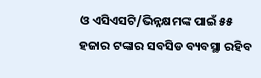ଓ ଏସିଏସଟି/ଭିନ୍ନକ୍ଷମଙ୍କ ପାଇଁ ୫୫ ହଜାର ଟଙ୍କାର ସବସିଡ ବ୍ୟବସ୍ଥା ରହିବ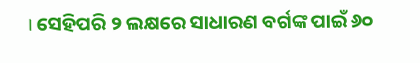। ସେହିପରି ୨ ଲକ୍ଷରେ ସାଧାରଣ ବର୍ଗଙ୍କ ପାଇଁ ୬୦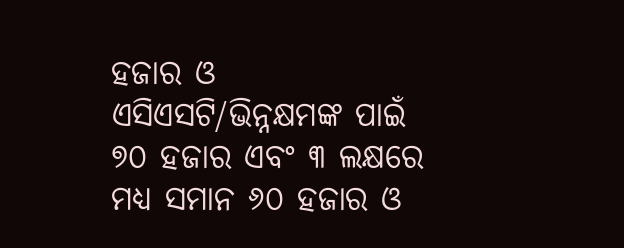ହଜାର ଓ ଏସିଏସଟି/ଭିନ୍ନକ୍ଷମଙ୍କ ପାଇଁ ୭୦ ହଜାର ଏବଂ ୩ ଲକ୍ଷରେ ମଧ୍ୟ ସମାନ ୬୦ ହଜାର ଓ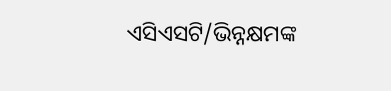ଏସିଏସଟି/ଭିନ୍ନକ୍ଷମଙ୍କ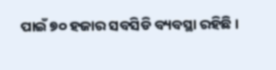ପାଇଁ ୭୦ ହଜାର ସବସିଡି ବ୍ୟବସ୍ଥା ରହିଛି ।